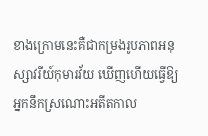ខាងក្រោមនេះគឺជាកម្រងរូបភាពអនុស្សាវរីយ៍កុមារវ័យ ឃើញហើយធ្វើឱ្យអ្នកនឹកស្រណោះអតីតកាល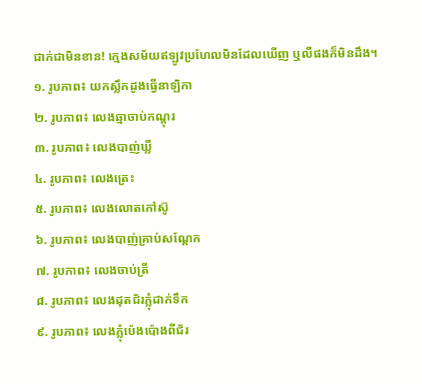ជាក់ជាមិនខាន! ក្មេងសម័យឥឡូវប្រហែលមិនដែលឃើញ ឬលឺផងក៏មិនដឹង។
១. រូបភាព៖ យកស្លឹកដូងធ្វើនាឡិកា
២. រូបភាព៖ លេងឆ្មាចាប់កណ្តុរ
៣. រូបភាព៖ លេងបាញ់ឃ្លី
៤. រូបភាព៖ លេងត្រេះ
៥. រូបភាព៖ លេងលោតកៅស៊ូ
៦. រូបភាព៖ លេងបាញ់គ្រាប់សណ្តែក
៧. រូបភាព៖ លេងចាប់ត្រី
៨. រូបភាព៖ លេងដុតជ័រភ្លុំដាក់ទឹក
៩. រូបភាព៖ លេងភ្លុំប៉េងប៉ោងពីជ័រ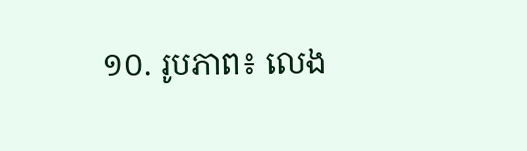១០. រូបភាព៖ លេង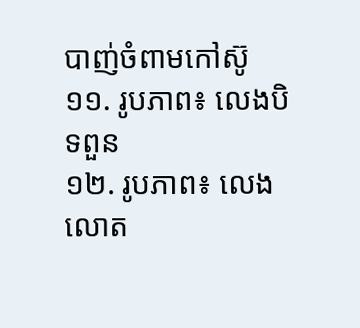បាញ់ចំពាមកៅស៊ូ
១១. រូបភាព៖ លេងបិទពួន
១២. រូបភាព៖ លេងលោត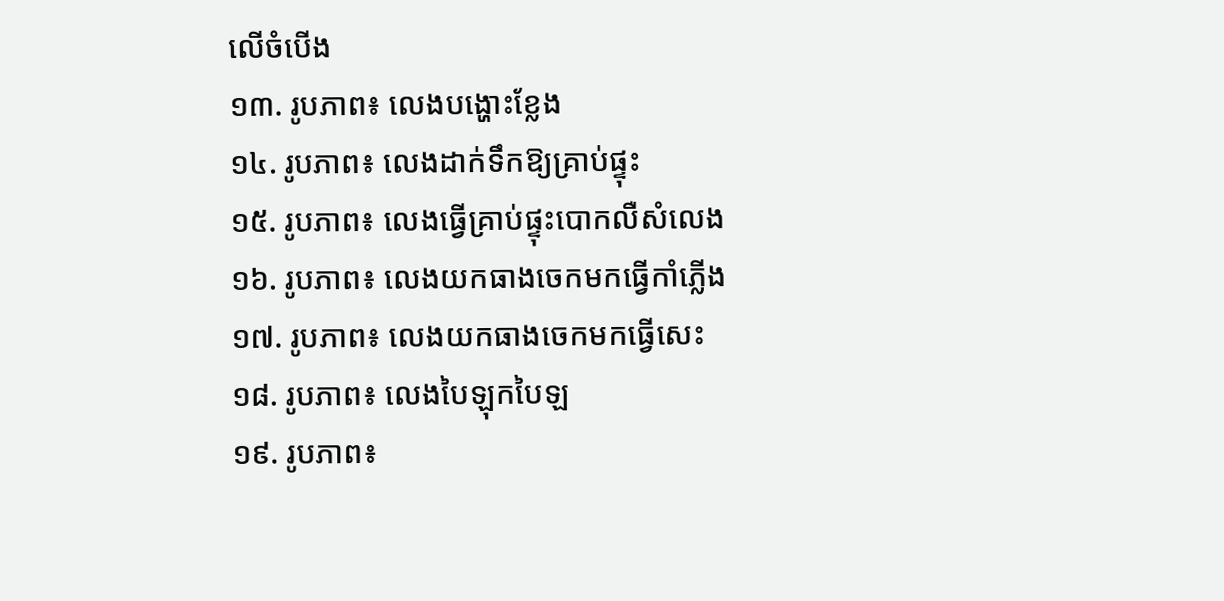លើចំបើង
១៣. រូបភាព៖ លេងបង្ហោះខ្លែង
១៤. រូបភាព៖ លេងដាក់ទឹកឱ្យគ្រាប់ផ្ទុះ
១៥. រូបភាព៖ លេងធ្វើគ្រាប់ផ្ទុះបោកលឺសំលេង
១៦. រូបភាព៖ លេងយកធាងចេកមកធ្វើកាំភ្លើង
១៧. រូបភាព៖ លេងយកធាងចេកមកធ្វើសេះ
១៨. រូបភាព៖ លេងបៃឡុកបៃឡ
១៩. រូបភាព៖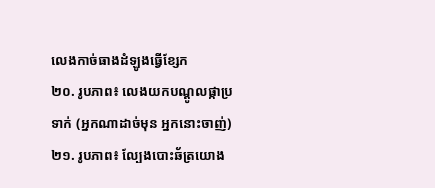លេងកាច់ធាងដំឡូងធ្វើខ្សែក
២០. រូបភាព៖ លេងយកបណ្តូលផ្កាប្រទាក់ (អ្នកណាដាច់មុន អ្នកនោះចាញ់)
២១. រូបភាព៖ ល្បែងបោះឆ័ត្រយោង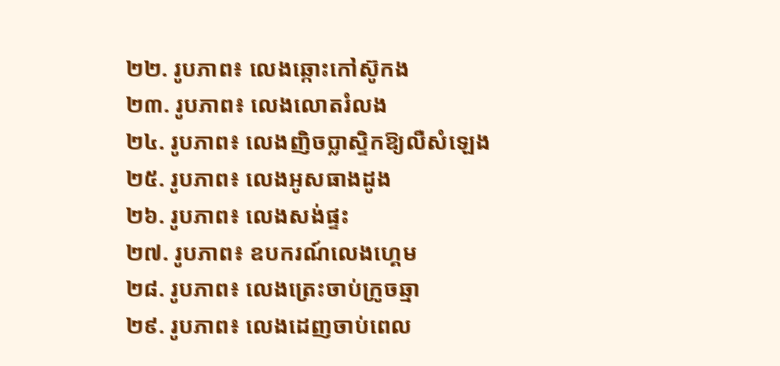២២. រូបភាព៖ លេងឆ្កោះកៅស៊ូកង
២៣. រូបភាព៖ លេងលោតរំលង
២៤. រូបភាព៖ លេងញិចប្លាស្ទិកឱ្យលឺសំឡេង
២៥. រូបភាព៖ លេងអូសធាងដូង
២៦. រូបភាព៖ លេងសង់ផ្ទះ
២៧. រូបភាព៖ ឧបករណ៍លេងហ្គេម
២៨. រូបភាព៖ លេងត្រេះចាប់ក្រូចឆ្មា
២៩. រូបភាព៖ លេងដេញចាប់ពេល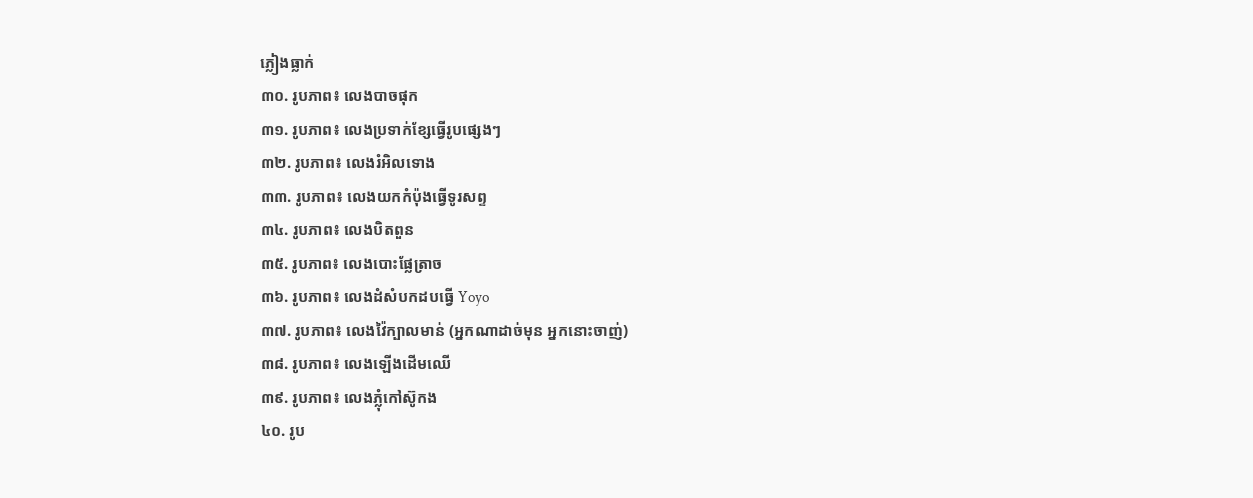ភ្លៀងធ្លាក់
៣០. រូបភាព៖ លេងបាចផុក
៣១. រូបភាព៖ លេងប្រទាក់ខ្សែធ្វើរូបផ្សេងៗ
៣២. រូបភាព៖ លេងរំអិលទោង
៣៣. រូបភាព៖ លេងយកកំប៉ុងធ្វើទូរសព្ទ
៣៤. រូបភាព៖ លេងបិតពួន
៣៥. រូបភាព៖ លេងបោះផ្លែត្រាច
៣៦. រូបភាព៖ លេងដំសំបកដបធ្វើ Yoyo
៣៧. រូបភាព៖ លេងវ៉ៃក្បាលមាន់ (អ្នកណាដាច់មុន អ្នកនោះចាញ់)
៣៨. រូបភាព៖ លេងឡើងដើមឈើ
៣៩. រូបភាព៖ លេងភ្លុំកៅស៊ូកង
៤០. រូប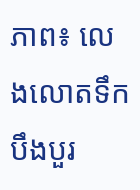ភាព៖ លេងលោតទឹកបឹងបួរ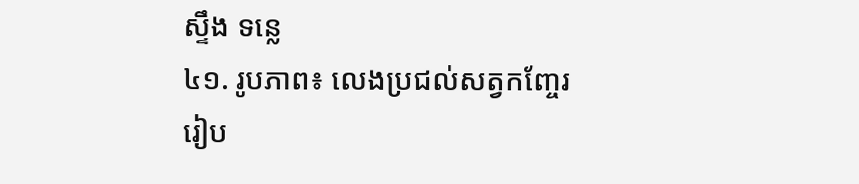ស្ទឹង ទន្លេ
៤១. រូបភាព៖ លេងប្រជល់សត្វកញ្ចែរ
រៀប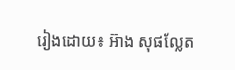រៀងដោយ៖ អ៊ាង សុផល្លែត